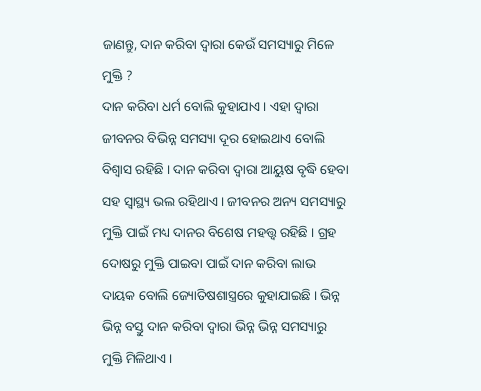ଜାଣନ୍ତୁ, ଦାନ କରିବା ଦ୍ବାରା କେଉଁ ସମସ୍ୟାରୁ ମିଳେ ମୁକ୍ତି ?
ଦାନ କରିବା ଧର୍ମ ବୋଲି କୁହାଯାଏ । ଏହା ଦ୍ବାରା ଜୀବନର ବିଭିନ୍ନ ସମସ୍ୟା ଦୂର ହୋଇଥାଏ ବୋଲି ବିଶ୍ବାସ ରହିଛି । ଦାନ କରିବା ଦ୍ବାରା ଆୟୁଷ ବୃଦ୍ଧି ହେବା ସହ ସ୍ବାସ୍ଥ୍ୟ ଭଲ ରହିଥାଏ । ଜୀବନର ଅନ୍ୟ ସମସ୍ୟାରୁ ମୁକ୍ତି ପାଇଁ ମଧ୍ୟ ଦାନର ବିଶେଷ ମହତ୍ତ୍ବ ରହିଛି । ଗ୍ରହ ଦୋଷରୁ ମୁକ୍ତି ପାଇବା ପାଇଁ ଦାନ କରିବା ଲାଭ ଦାୟକ ବୋଲି ଜ୍ୟୋତିଷଶାସ୍ତ୍ରରେ କୁହାଯାଇଛି । ଭିନ୍ନ ଭିନ୍ନ ବସ୍ତୁ ଦାନ କରିବା ଦ୍ବାରା ଭିନ୍ନ ଭିନ୍ନ ସମସ୍ୟାରୁ ମୁକ୍ତି ମିଳିଥାଏ ।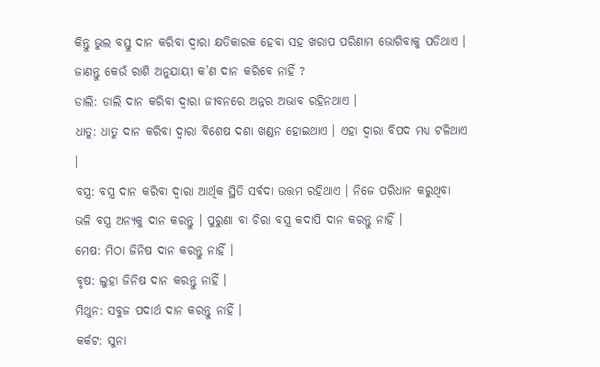କିନ୍ତୁ ଭୁଲ ବସ୍ତୁ ଦାନ କରିବା ଦ୍ବାରା କ୍ଷତିକାରକ ହେବା ସହ ଖରାପ ପରିଣାମ ଭୋଗିବାକୁ ପଡିଥାଏ ।
ଜାଣନ୍ତୁ କେଉଁ ରାଶି ଅନୁଯାୟୀ କ’ଣ ଦାନ କରିବେ ନାହିଁ ?
ଡାଲି: ଡାଲି ଦାନ କରିବା ଦ୍ବାରା ଜୀବନରେ ଅନ୍ନର ଅଭାବ ରହିନଥାଏ ।
ଧାତୁ: ଧାତୁ ଦାନ କରିବା ଦ୍ବାରା ବିଶେଷ ଦଶା ଖଣ୍ଡନ ହୋଇଥାଏ । ଏହା ଦ୍ବାରା ବିପଦ ମଧ୍ୟ ଟଳିଥାଏ ।
ବସ୍ତ୍ର: ବସ୍ତ୍ର ଦାନ କରିବା ଦ୍ବାରା ଆର୍ଥିକ ସ୍ଥିତି ସର୍ବଦା ଉତ୍ତମ ରହିଥାଏ । ନିଜେ ପରିଧାନ କରୁଥିବା ଭଳି ବସ୍ତ୍ର ଅନ୍ୟକୁ ଦାନ କରନ୍ତୁ । ପୁରୁଣା ବା ଚିରା ବସ୍ତ୍ର କଦାପି ଦାନ କରନ୍ତୁ ନାହିଁ ।
ମେଷ: ମିଠା ଜିନିଷ ଦାନ କରନ୍ତୁ ନାହିଁ ।
ବୃଷ: ଲୁହା ଜିନିଷ ଦାନ କରନ୍ତୁ ନାହିଁ ।
ମିଥୁନ: ସବୁଜ ପଦାର୍ଥ ଦାନ କରନ୍ତୁ ନାହିଁ ।
କର୍କଟ: ସୁନା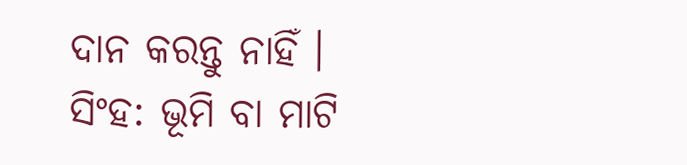ଦାନ କରନ୍ତୁ ନାହିଁ ।
ସିଂହ: ଭୂମି ବା ମାଟି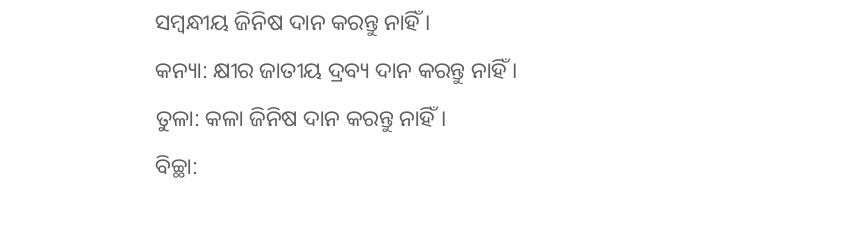ସମ୍ବନ୍ଧୀୟ ଜିନିଷ ଦାନ କରନ୍ତୁ ନାହିଁ ।
କନ୍ୟା: କ୍ଷୀର ଜାତୀୟ ଦ୍ରବ୍ୟ ଦାନ କରନ୍ତୁ ନାହିଁ ।
ତୁଳା: କଳା ଜିନିଷ ଦାନ କରନ୍ତୁ ନାହିଁ।
ବିଚ୍ଛା: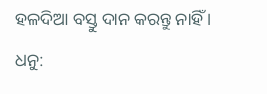ହଳଦିଆ ବସ୍ତୁ ଦାନ କରନ୍ତୁ ନାହିଁ ।
ଧନୁ: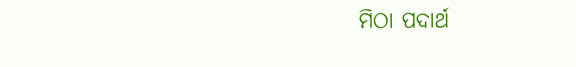ମିଠା ପଦାର୍ଥ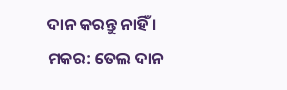ଦାନ କରନ୍ତୁ ନାହିଁ ।
ମକର: ତେଲ ଦାନ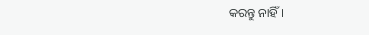କରନ୍ତୁ ନାହିଁ ।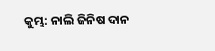କୁମ୍ଭ: ନାଲି ଜିନିଷ ଦାନ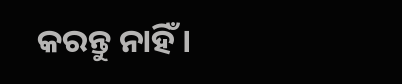କରନ୍ତୁ ନାହିଁ ।